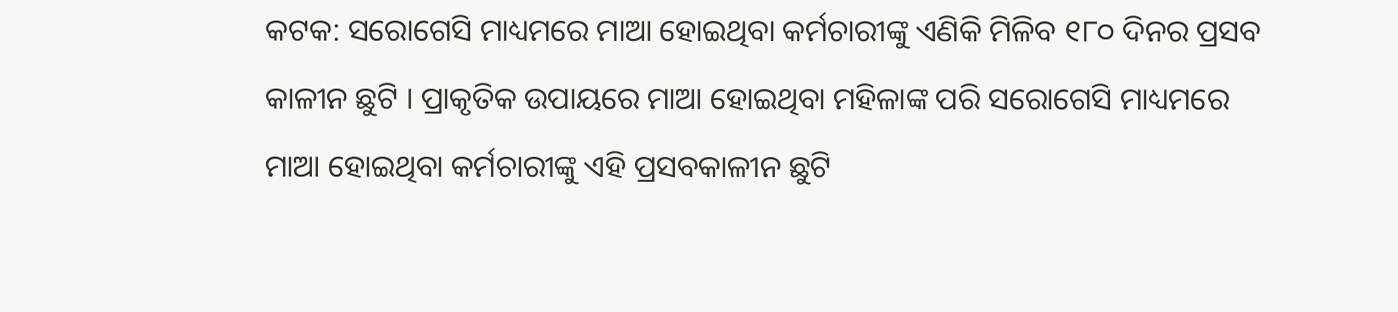କଟକ: ସରୋଗେସି ମାଧ୍ୟମରେ ମାଆ ହୋଇଥିବା କର୍ମଚାରୀଙ୍କୁ ଏଣିକି ମିଳିବ ୧୮୦ ଦିନର ପ୍ରସବ କାଳୀନ ଛୁଟି । ପ୍ରାକୃତିକ ଉପାୟରେ ମାଆ ହୋଇଥିବା ମହିଳାଙ୍କ ପରି ସରୋଗେସି ମାଧ୍ୟମରେ ମାଆ ହୋଇଥିବା କର୍ମଚାରୀଙ୍କୁ ଏହି ପ୍ରସବକାଳୀନ ଛୁଟି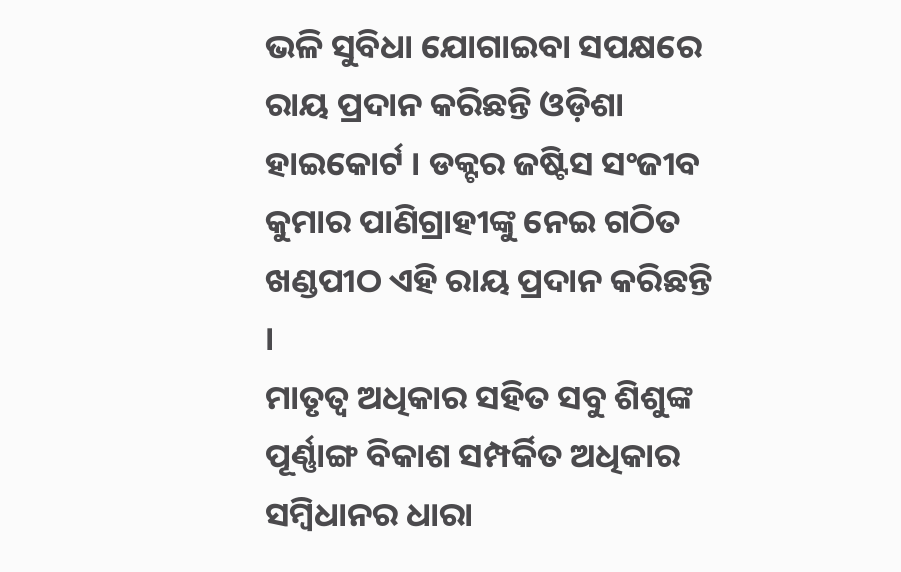ଭଳି ସୁବିଧା ଯୋଗାଇବା ସପକ୍ଷରେ ରାୟ ପ୍ରଦାନ କରିଛନ୍ତି ଓଡ଼ିଶା ହାଇକୋର୍ଟ । ଡକ୍ଟର ଜଷ୍ଟିସ ସଂଜୀବ କୁମାର ପାଣିଗ୍ରାହୀଙ୍କୁ ନେଇ ଗଠିତ ଖଣ୍ଡପୀଠ ଏହି ରାୟ ପ୍ରଦାନ କରିଛନ୍ତି ।
ମାତୃତ୍ବ ଅଧିକାର ସହିତ ସବୁ ଶିଶୁଙ୍କ ପୂର୍ଣ୍ଣାଙ୍ଗ ବିକାଶ ସମ୍ପର୍କିତ ଅଧିକାର ସମ୍ବିଧାନର ଧାରା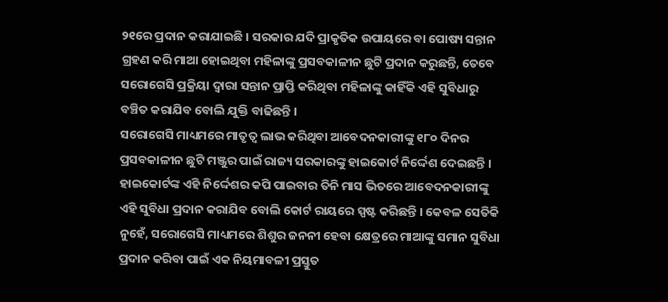୨୧ରେ ପ୍ରଦାନ କରାଯାଇଛି । ସରକାର ଯଦି ପ୍ରାକୃତିକ ଉପାୟରେ ବା ପୋଷ୍ୟ ସନ୍ତାନ ଗ୍ରହଣ କରି ମାଆ ହୋଇଥିବା ମହିଳାଙ୍କୁ ପ୍ରସବକାଳୀନ ଛୁଟି ପ୍ରଦାନ କରୁଛନ୍ତି, ତେବେ ସରୋଗେସି ପ୍ରକ୍ରିୟା ଦ୍ବାରା ସନ୍ତାନ ପ୍ରାପ୍ତି କରିଥିବା ମହିଳାଙ୍କୁ କାହିଁକି ଏହି ସୁବିଧାରୁ ବଞ୍ଚିତ କରାଯିବ ବୋଲି ଯୁକ୍ତି ବାଢିଛନ୍ତି ।
ସରୋଗେସି ମାଧ୍ୟମରେ ମାତୃତ୍ବ ଲାଭ କରିଥିବା ଆବେଦନକାରୀଙ୍କୁ ୧୮୦ ଦିନର ପ୍ରସବକାଳୀନ ଛୁଟି ମଞ୍ଜୁର ପାଇଁ ରାଜ୍ୟ ସରକାରଙ୍କୁ ହାଇକୋର୍ଟ ନିର୍ଦ୍ଦେଶ ଦେଇଛନ୍ତି । ହାଇକୋର୍ଟଙ୍କ ଏହି ନିର୍ଦ୍ଦେଶର କପି ପାଇବାର ତିନି ମାସ ଭିତରେ ଆବେଦନକାରୀଙ୍କୁ ଏହି ସୁବିଧା ପ୍ରଦାନ କରାଯିବ ବୋଲି କୋର୍ଟ ରାୟରେ ସ୍ପଷ୍ଟ କରିଛନ୍ତି । କେବଳ ସେତିକି ନୁହେଁ, ସରୋଗେସି ମାଧ୍ୟମରେ ଶିଶୁର ଜନନୀ ହେବା କ୍ଷେତ୍ରରେ ମାଆଙ୍କୁ ସମାନ ସୁବିଧା ପ୍ରଦାନ କରିବା ପାଇଁ ଏକ ନିୟମାବଳୀ ପ୍ରସ୍ତୁତ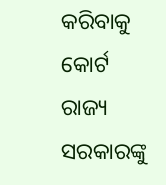କରିବାକୁ କୋର୍ଟ ରାଜ୍ୟ ସରକାରଙ୍କୁ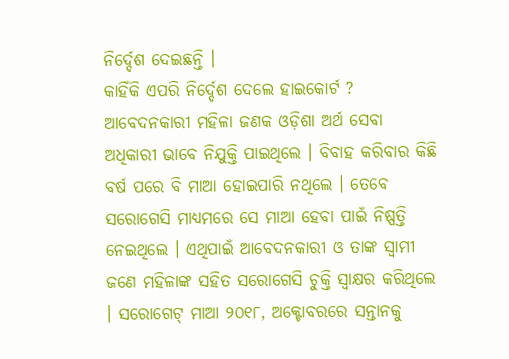ନିର୍ଦ୍ଦେଶ ଦେଇଛନ୍ତି ।
କାହିଁକି ଏପରି ନିର୍ଦ୍ଦେଶ ଦେଲେ ହାଇକୋର୍ଟ ?
ଆବେଦନକାରୀ ମହିଳା ଜଣକ ଓଡ଼ିଶା ଅର୍ଥ ସେବା ଅଧିକାରୀ ଭାବେ ନିଯୁକ୍ତି ପାଇଥିଲେ । ବିବାହ କରିବାର କିଛି ବର୍ଷ ପରେ ବି ମାଆ ହୋଇପାରି ନଥିଲେ । ତେବେ ସରୋଗେସି ମାଧ୍ୟମରେ ସେ ମାଆ ହେବା ପାଇଁ ନିଷ୍ପତ୍ତି ନେଇଥିଲେ । ଏଥିପାଇଁ ଆବେଦନକାରୀ ଓ ତାଙ୍କ ସ୍ବାମୀ ଜଣେ ମହିଳାଙ୍କ ସହିତ ସରୋଗେସି ଚୁକ୍ତି ସ୍ବାକ୍ଷର କରିଥିଲେ । ସରୋଗେଟ୍ ମାଆ ୨୦୧୮, ଅକ୍ଟୋବରରେ ସନ୍ତାନକୁ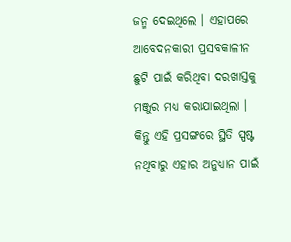ଜନ୍ମ ଦେଇଥିଲେ । ଏହାପରେ ଆବେଦନକାରୀ ପ୍ରସବକାଳୀନ ଛୁଟି ପାଇଁ କରିଥିବା ଦରଖାସ୍ତକୁ ମଞ୍ଜୁର ମଧ୍ୟ କରାଯାଇଥିଲା । କିନ୍ତୁ ଏହି ପ୍ରସଙ୍ଗରେ ସ୍ଥିତି ସ୍ପଷ୍ଟ ନଥିବାରୁ ଏହାର ଅନୁଧ୍ୟାନ ପାଇଁ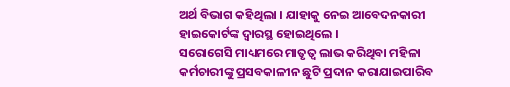ଅର୍ଥ ବିଭାଗ କହିଥିଲା । ଯାହାକୁ ନେଇ ଆବେଦନକାରୀ ହାଇକୋର୍ଟଙ୍କ ଦ୍ବାରସ୍ଥ ହୋଇଥିଲେ ।
ସରୋଗେସି ମାଧ୍ୟମରେ ମାତୃତ୍ବ ଲାଭ କରିଥିବା ମହିଳା କର୍ମଚାରୀଙ୍କୁ ପ୍ରସବକାଳୀନ ଛୁଟି ପ୍ରଦାନ କରାଯାଇପାରିବ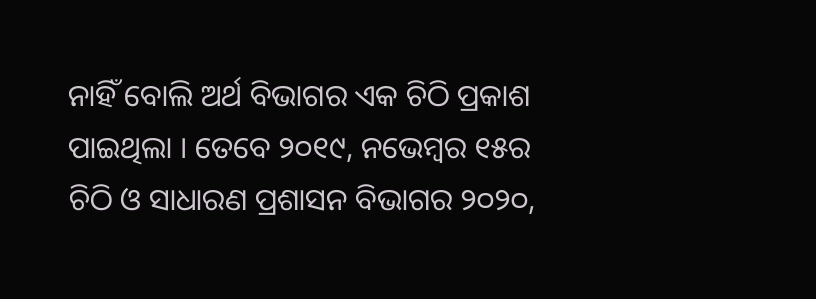ନାହିଁ ବୋଲି ଅର୍ଥ ବିଭାଗର ଏକ ଚିଠି ପ୍ରକାଶ ପାଇଥିଲା । ତେବେ ୨୦୧୯, ନଭେମ୍ବର ୧୫ର ଚିଠି ଓ ସାଧାରଣ ପ୍ରଶାସନ ବିଭାଗର ୨୦୨୦,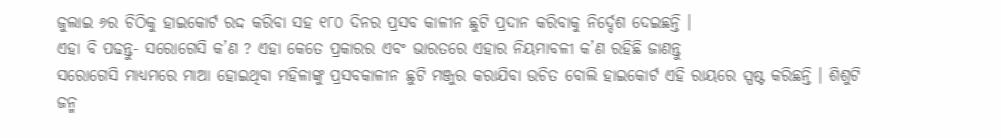ଜୁଲାଇ ୬ର ଚିଠିକୁ ହାଇକୋର୍ଟ ରଦ୍ଦ କରିବା ସହ ୧୮୦ ଦିନର ପ୍ରସବ କାଳୀନ ଛୁଟି ପ୍ରଦାନ କରିବାକୁ ନିର୍ଦ୍ଦେଶ ଦେଇଛନ୍ତି ।
ଏହା ବି ପଢନ୍ତୁ- ସରୋଗେସି କ’ଣ ? ଏହା କେତେ ପ୍ରକାରର ଏବଂ ଭାରତରେ ଏହାର ନିୟମାବଳୀ କ’ଣ ରହିଛି ଜାଣନ୍ତୁ
ସରୋଗେସି ମାଧ୍ୟମରେ ମାଆ ହୋଇଥିବା ମହିଳାଙ୍କୁ ପ୍ରସବକାଳୀନ ଛୁଟି ମଞ୍ଜୁର କରାଯିବା ଉଚିତ ବୋଲି ହାଇକୋର୍ଟ ଏହି ରାୟରେ ସ୍ପଷ୍ଟ କରିଛନ୍ତି । ଶିଶୁଟି ଜନ୍ମ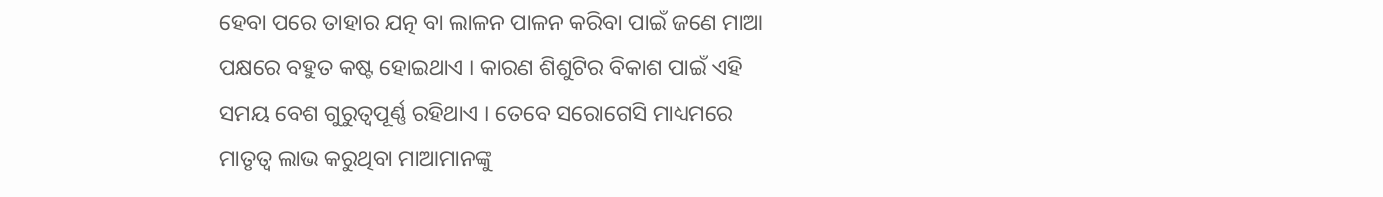ହେବା ପରେ ତାହାର ଯତ୍ନ ବା ଲାଳନ ପାଳନ କରିବା ପାଇଁ ଜଣେ ମାଆ ପକ୍ଷରେ ବହୁତ କଷ୍ଟ ହୋଇଥାଏ । କାରଣ ଶିଶୁଟିର ବିକାଶ ପାଇଁ ଏହି ସମୟ ବେଶ ଗୁରୁତ୍ବପୂର୍ଣ୍ଣ ରହିଥାଏ । ତେବେ ସରୋଗେସି ମାଧ୍ୟମରେ ମାତୃତ୍ବ ଲାଭ କରୁଥିବା ମାଆମାନଙ୍କୁ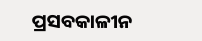ପ୍ରସବକାଳୀନ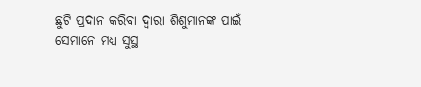ଛୁଟି ପ୍ରଦାନ କରିବା ଦ୍ବାରା ଶିଶୁମାନଙ୍କ ପାଇଁ ସେମାନେ ମଧ୍ୟ ସୁସ୍ଥ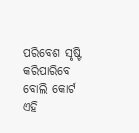ପରିବେଶ ସୃଷ୍ଟି କରିପାରିବେ ବୋଲି କୋର୍ଟ ଏହି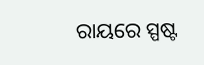ରାୟରେ ସ୍ପଷ୍ଟ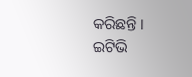କରିଛନ୍ତି ।
ଇଟିଭି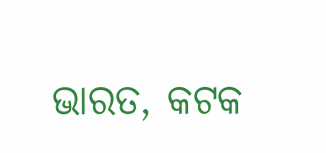ଭାରତ, କଟକ